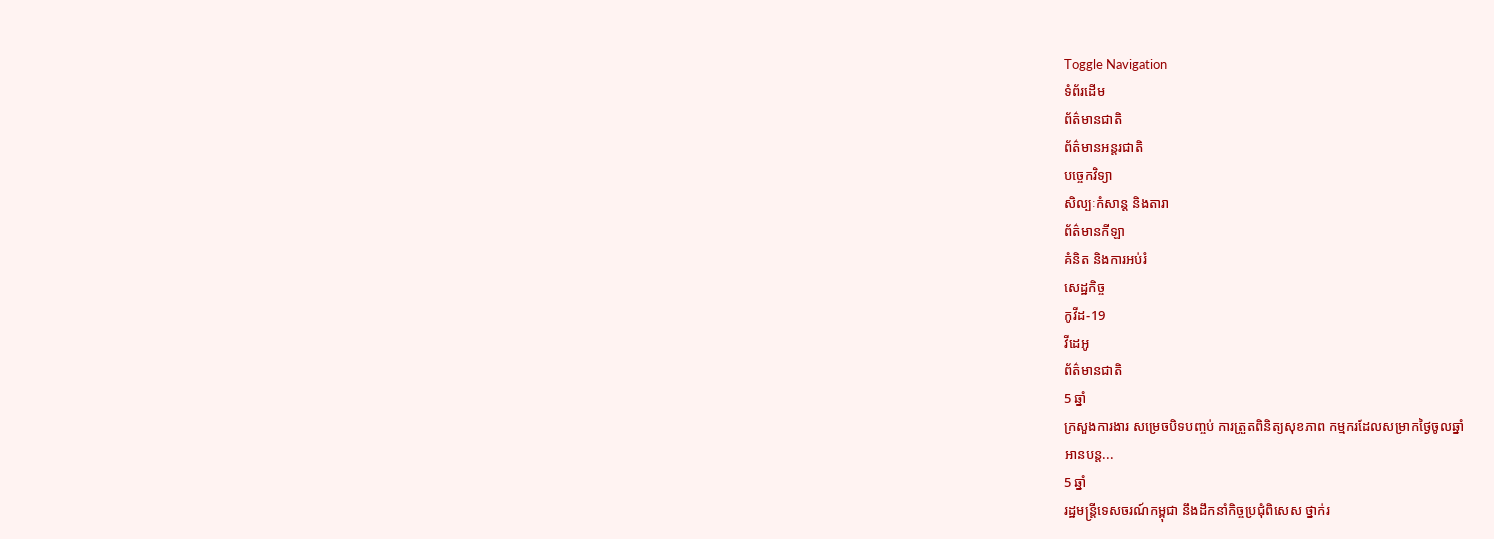Toggle Navigation
ទំព័រដើម
ព័ត៌មានជាតិ
ព័ត៌មានអន្តរជាតិ
បច្ចេកវិទ្យា
សិល្បៈកំសាន្ត និងតារា
ព័ត៌មានកីឡា
គំនិត និងការអប់រំ
សេដ្ឋកិច្ច
កូវីដ-19
វីដេអូ
ព័ត៌មានជាតិ
5 ឆ្នាំ
ក្រសួងការងារ សម្រេចបិទបញ្ចប់ ការត្រួតពិនិត្យសុខភាព កម្មករដែលសម្រាកថ្ងៃចូលឆ្នាំ
អានបន្ត...
5 ឆ្នាំ
រដ្ឋមន្រ្តីទេសចរណ៍កម្ពុជា នឹងដឹកនាំកិច្ចប្រជុំពិសេស ថ្នាក់រ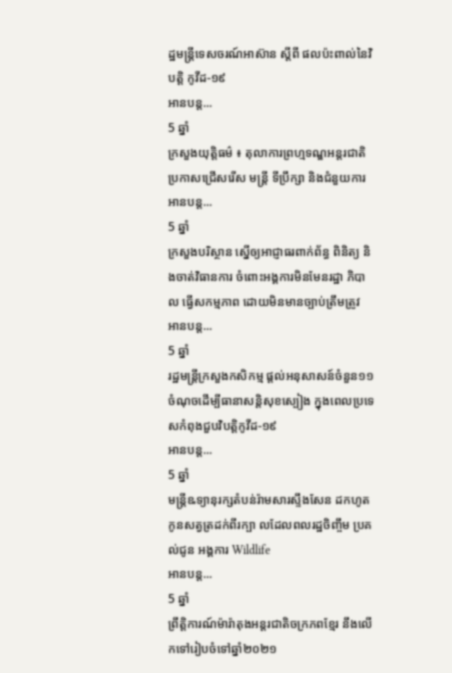ដ្ឋមន្ដ្រីទេសចរណ៍អាស៊ាន ស្ដីពី ផលប៉ះពាល់នៃវិបត្តិ កូវីដ-១៩
អានបន្ត...
5 ឆ្នាំ
ក្រសួងយុត្តិធម៌ ៖ តុលាការព្រហ្មទណ្ឌអន្ដរជាតិ ប្រកាសជ្រើសរើស មន្ដ្រី ទីប្រឹក្សា និងជំនួយការ
អានបន្ត...
5 ឆ្នាំ
ក្រសួងបរិស្ថាន ស្នើឲ្យអាជ្ញាធរពាក់ព័ន្ធ ពិនិត្យ និងចាត់វិធានការ ចំពោះអង្គការមិនមែនរដ្ឋា ភិបាល ធ្វើសកម្មភាព ដោយមិនមានច្បាប់ត្រឹមត្រូវ
អានបន្ត...
5 ឆ្នាំ
រដ្ឋមន្ត្រីក្រសួងកសិកម្ម ផ្តល់អនុសាសន៍ចំនួន១១ចំណុចដើម្បីធានាសន្តិសុខស្បៀង ក្នុងពេលប្រទេសកំពុងជួបវិបត្តិកូវីដ-១៩
អានបន្ត...
5 ឆ្នាំ
មន្ត្រីឩទ្យានុរក្សតំបន់រ៉ាមសារស្ទឹងសែន ដកហូតកូនសត្វត្រដក់ពីរក្បា លដែលពលរដ្ឋចិញ្ចឹម ប្រគល់ជូន អង្គការ Wildlife
អានបន្ត...
5 ឆ្នាំ
ព្រឹត្តិការណ៍ម៉ារ៉ាតុងអន្ដរជាតិចក្រភពខ្មែរ នឹងលើកទៅរៀបចំទៅឆ្នាំ២០២១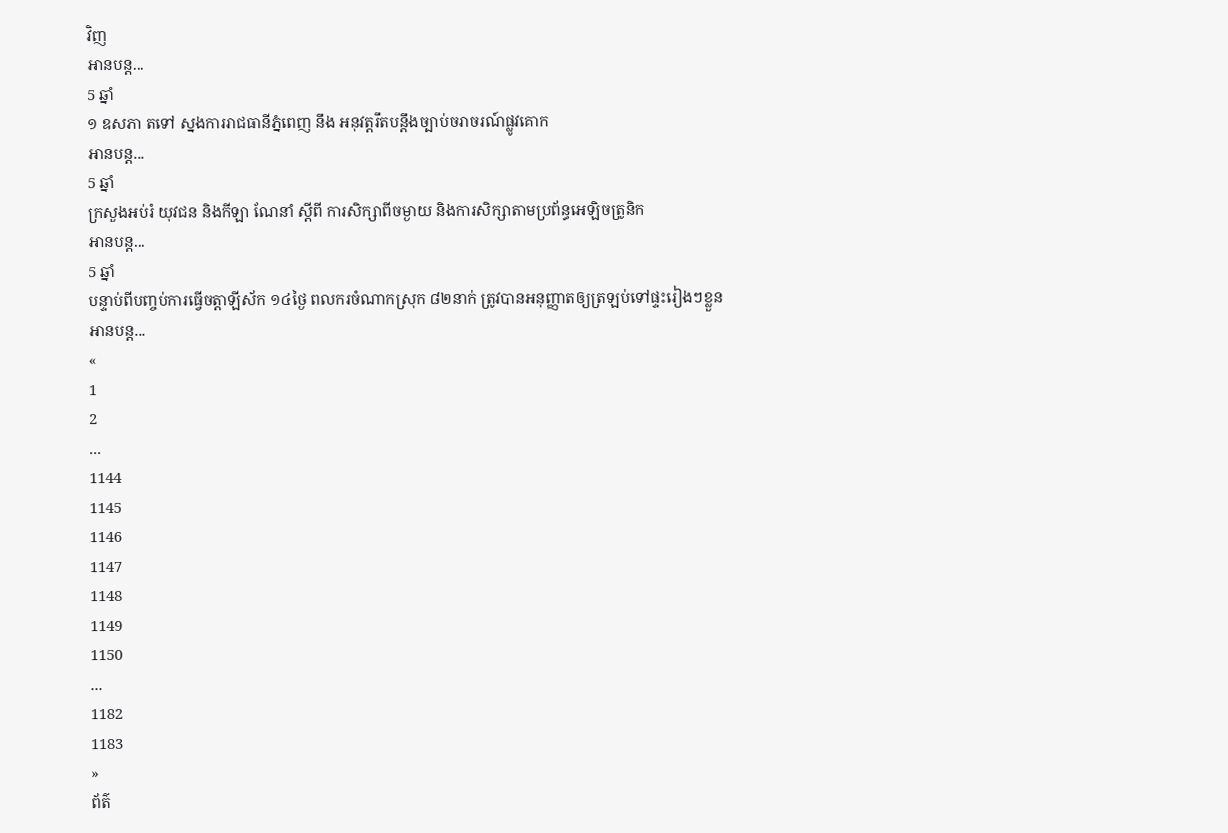វិញ
អានបន្ត...
5 ឆ្នាំ
១ ឧសភា តទៅ ស្នងការរាជធានីភ្នំពេញ នឹង អនុវត្តរឹតបន្តឹងច្បាប់ចរាចរណ៍ផ្លូវគោក
អានបន្ត...
5 ឆ្នាំ
ក្រសួងអប់រំ យុវជន និងកីឡា ណែនាំ ស្ដីពី ការសិក្សាពីចម្ងាយ និងការសិក្សាតាមប្រព័ន្ធអេឡិចត្រូនិក
អានបន្ត...
5 ឆ្នាំ
បន្ទាប់ពីបញ្ចប់ការធ្វើចត្តាឡីស័ក ១៤ថ្ងៃ ពលករចំណាកស្រុក ៨២នាក់ ត្រូវបានអនុញ្ញាតឲ្យត្រឡប់ទៅផ្ទះរៀងៗខ្លួន
អានបន្ត...
«
1
2
...
1144
1145
1146
1147
1148
1149
1150
...
1182
1183
»
ព័ត៌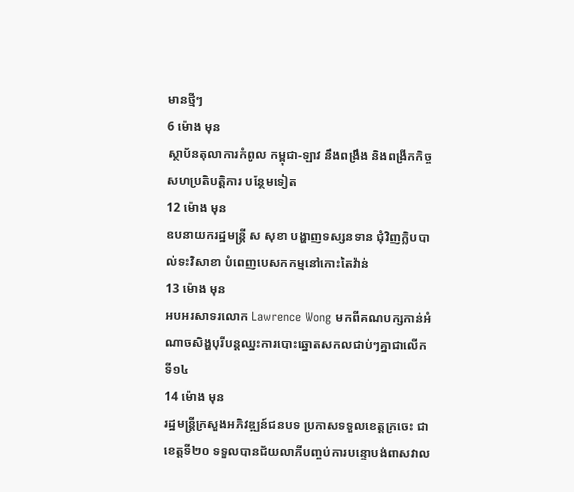មានថ្មីៗ
6 ម៉ោង មុន
ស្ថាប័នតុលាការកំពូល កម្ពុជា-ឡាវ នឹងពង្រឹង និងពង្រីកកិច្ចសហប្រតិបត្តិការ បន្ថែមទៀត
12 ម៉ោង មុន
ឧបនាយករដ្ឋមន្ដ្រី ស សុខា បង្ហាញទស្សនទាន ជុំវិញក្លិបបាល់ទះវិសាខា បំពេញបេសកកម្មនៅកោះតៃវ៉ាន់
13 ម៉ោង មុន
អបអរសាទរលោក Lawrence Wong មកពីគណបក្សកាន់អំណាចសិង្ហបុរីបន្តឈ្នះការបោះឆ្នោតសកលជាប់ៗគ្នាជាលើកទី១៤
14 ម៉ោង មុន
រដ្ឋមន្ត្រីក្រសួងអភិវឌ្ឍន៍ជនបទ ប្រកាសទទួលខេត្តក្រចេះ ជាខេត្តទី២០ ទទួលបានជ័យលាភីបញ្ចប់ការបន្ទោបង់ពាសវាល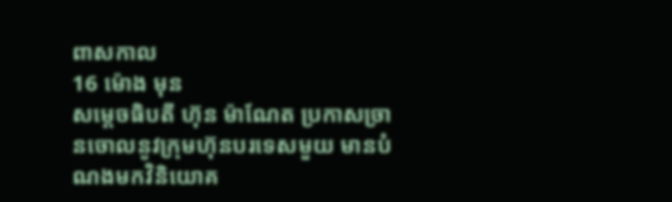ពាសកាល
16 ម៉ោង មុន
សម្តេចធិបតី ហ៊ុន ម៉ាណែត ប្រកាសច្រានចោលនូវក្រុមហ៊ុនបរទេសមួយ មានបំណងមកវិនិយោគ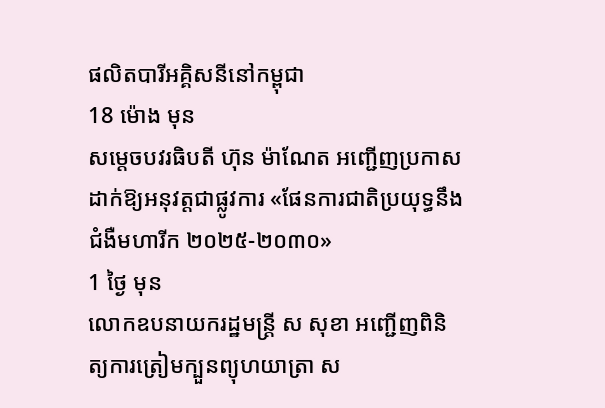ផលិតបារីអគ្គិសនីនៅកម្ពុជា
18 ម៉ោង មុន
សម្តេចបវរធិបតី ហ៊ុន ម៉ាណែត អញ្ជើញប្រកាសដាក់ឱ្យអនុវត្តជាផ្លូវការ «ផែនការជាតិប្រយុទ្ធនឹងជំងឺមហារីក ២០២៥-២០៣០»
1 ថ្ងៃ មុន
លោកឧបនាយករដ្ឋមន្ត្រី ស សុខា អញ្ជើញពិនិត្យការត្រៀមក្បួនព្យុហយាត្រា ស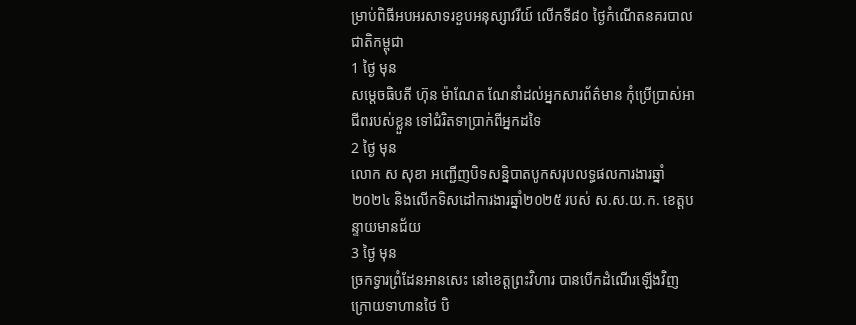ម្រាប់ពិធីអបអរសាទរខួបអនុស្សាវរីយ៍ លើកទី៨០ ថ្ងៃកំណើតនគរបាលជាតិកម្ពុជា
1 ថ្ងៃ មុន
សម្ដេចធិបតី ហ៊ុន ម៉ាណែត ណែនាំដល់អ្នកសារព័ត៌មាន កុំប្រើប្រាស់អាជីពរបស់ខ្លួន ទៅជំរិតទាប្រាក់ពីអ្នកដទៃ
2 ថ្ងៃ មុន
លោក ស សុខា អញ្ជើញបិទសន្និបាតបូកសរុបលទ្ធផលការងារឆ្នាំ២០២៤ និងលើកទិសដៅការងារឆ្នាំ២០២៥ របស់ ស.ស.យ.ក. ខេត្តបន្ទាយមានជ័យ
3 ថ្ងៃ មុន
ច្រកទ្វារព្រំដែនអានសេះ នៅខេត្តព្រះវិហារ បានបើកដំណើរឡើងវិញ ក្រោយទាហានថៃ បិ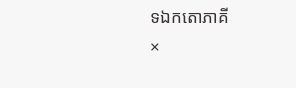ទឯកតោភាគី
×